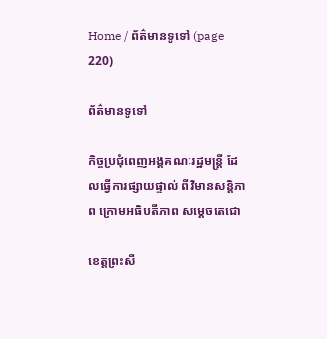Home / ព័ត៌មានទូទៅ (page 220)

ព័ត៌មានទូទៅ

កិច្ចប្រជុំពេញអង្គគណៈរដ្ឋមន្ត្រី ដែលធ្វើការផ្សាយផ្ទាល់ ពីវិមានសន្តិភាព ក្រោមអធិបតីភាព សម្ដេចតេជោ

ខេត្តព្រះសី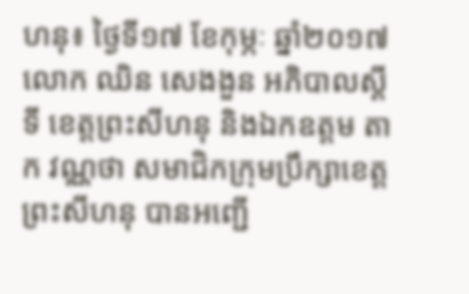ហនុ៖ ថ្ងៃទី១៧ ខែកុម្ភៈ ឆ្នាំ២០១៧ លោក ឈិន សេងងួន អភិបាលស្ដីទី ខេត្តព្រះសីហនុ និងឯកឧត្តម តាក វណ្ណថា សមាជិកក្រុមប្រឹក្សាខេត្តព្រះសីហនុ បានអញ្ជើ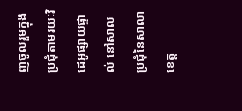ញចូលរួមក្នុងប្រជុំតាមរយៈវិដេអូផ្សាយផ្ទាល់ នៅសាលប្រជុំនៃសាលាខេត្ត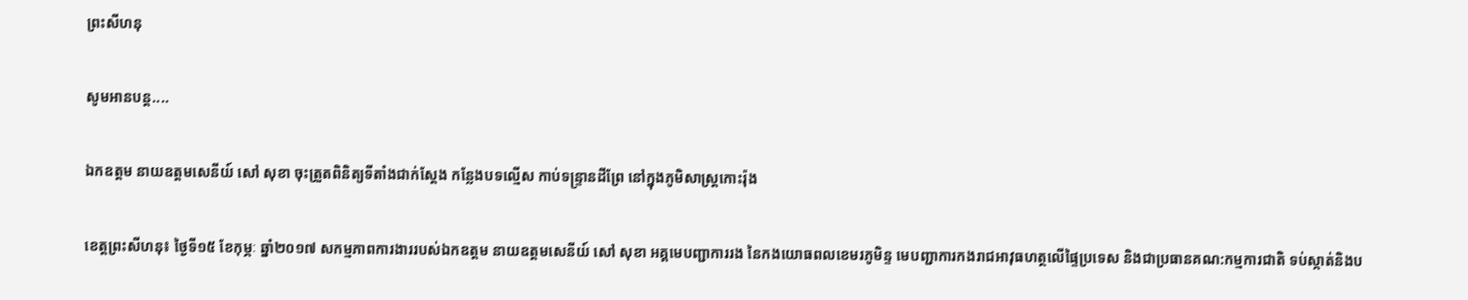ព្រះសីហនុ

សូមអានបន្ត....

ឯកឧត្តម នាយឧត្តមសេនីយ៍ សៅ សុខា ចុះត្រួតពិនិត្យទីតាំងជាក់ស្តែង កន្លែងបទល្មើស កាប់ទន្រ្ទានដីព្រែ នៅក្នុងភូមិសាស្ត្រកោះរ៉ុង

ខេត្តព្រះសីហនុ៖ ថ្ងៃទី១៥ ខែកុម្ភៈ ឆ្នាំ២០១៧ សកម្មភាពការងាររបស់ឯកឧត្តម នាយឧត្តមសេនីយ៍ សៅ សុខា អគ្គមេបញ្ជាការរង នៃកងយោធពលខេមរភូមិន្ទ មេបញ្ជាការកងរាជអាវុធហត្ថលើផ្ទៃប្រទេស និងជាប្រធានគណ:កម្មការជាតិ ទប់ស្កាត់និងប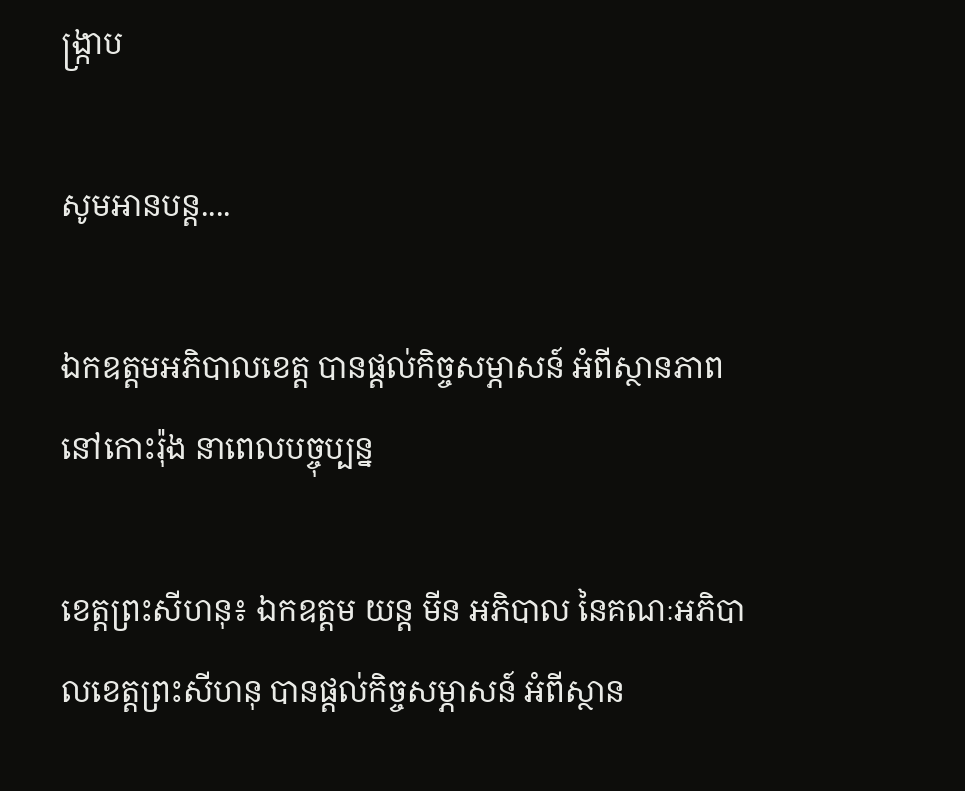ង្ក្រាប

សូមអានបន្ត....

ឯកឧត្តមអភិបាលខេត្ត បានផ្តល់កិច្ចសម្ភាសន៍ អំពីស្ថានភាពនៅកោះរ៉ុង នាពេលបច្ចុប្បន្ន

ខេត្តព្រះសីហនុ៖ ឯកឧត្តម យន្ត មីន អភិបាល នៃគណៈអភិបាលខេត្តព្រះសីហនុ បានផ្តល់កិច្ចសម្ភាសន៍ អំពីស្ថាន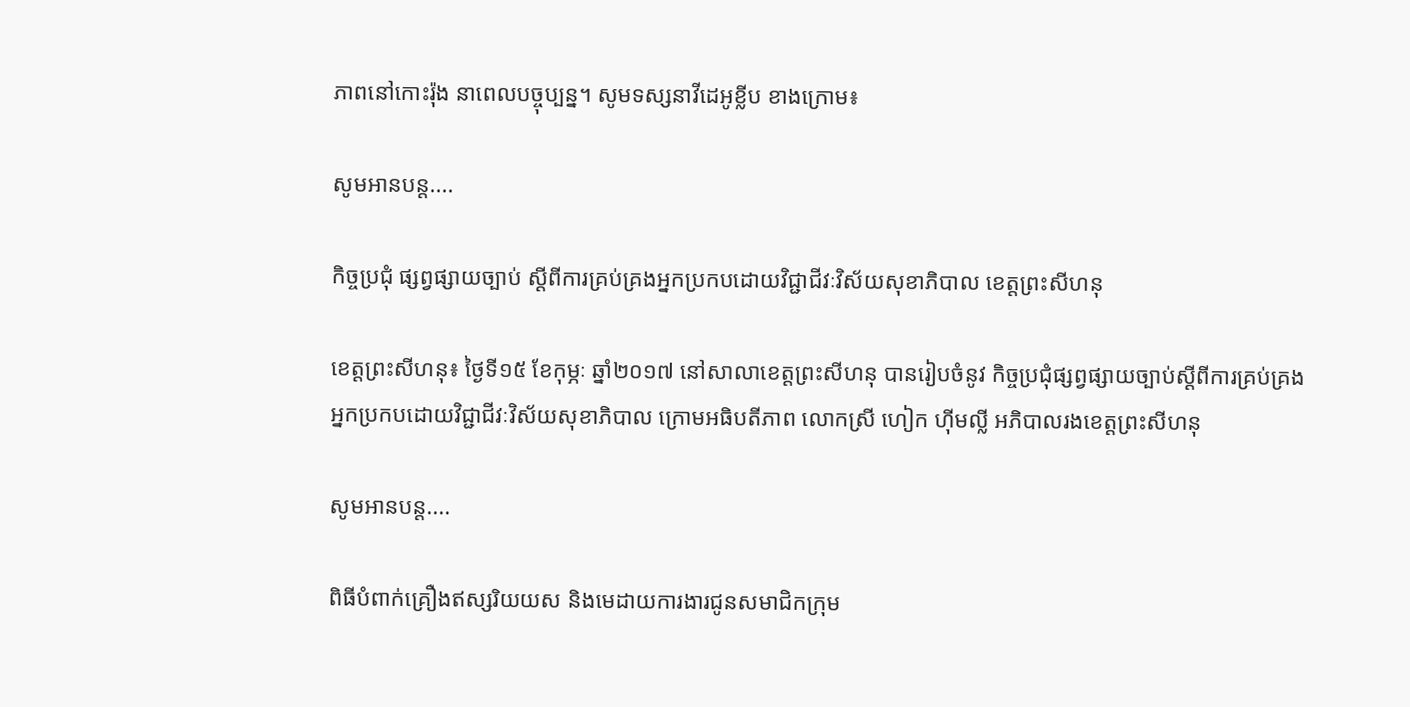ភាពនៅកោះរ៉ុង នាពេលបច្ចុប្បន្ន។ សូមទស្សនាវីដេអូខ្លីប ខាងក្រោម៖

សូមអានបន្ត....

កិច្ចប្រជុំ ផ្សព្វផ្សាយច្បាប់ ស្ដីពីការគ្រប់គ្រងអ្នកប្រកបដោយវិជ្ជាជីវៈវិស័យសុខាភិបាល ខេត្តព្រះសីហនុ

ខេត្តព្រះសីហនុ៖ ថ្ងៃទី១៥ ខែកុម្ភៈ ឆ្នាំ២០១៧ នៅសាលាខេត្តព្រះសីហនុ បានរៀបចំនូវ កិច្ចប្រជុំផ្សព្វផ្សាយច្បាប់ស្ដីពីការគ្រប់គ្រងអ្នកប្រកបដោយវិជ្ជាជីវៈវិស័យសុខាភិបាល ក្រោមអធិបតីភាព លោកស្រី ហៀក ហុីមល្លី អភិបាលរងខេត្តព្រះសីហនុ

សូមអានបន្ត....

ពិធីបំពាក់គ្រឿងឥស្សរិយយស និងមេដាយការងារជូនសមាជិកក្រុម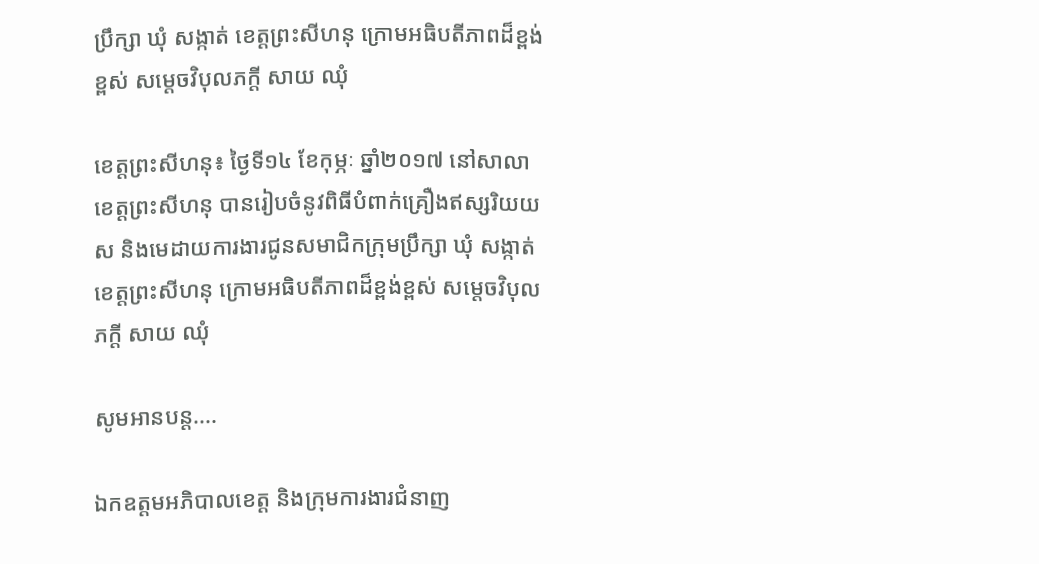ប្រឹក្សា ឃុំ សង្កាត់ ខេត្តព្រះសីហនុ ក្រោមអធិបតីភាពដ៏ខ្ពង់ខ្ពស់ សម្តេចវិបុលភក្តី សាយ ឈុំ

ខេត្តព្រះសីហនុ៖ ថ្ងៃទី១៤ ខែកុម្ភៈ ឆ្នាំ២០១៧ នៅសាលាខេត្តព្រះសីហនុ បានរៀបចំនូវពិធីបំពាក់គ្រឿងឥស្សរិយយស និងមេដាយការងារជូនសមាជិកក្រុមប្រឹក្សា ឃុំ សង្កាត់ ខេត្តព្រះសីហនុ ក្រោមអធិបតីភាពដ៏ខ្ពង់ខ្ពស់ សម្តេចវិបុលភក្តី សាយ ឈុំ

សូមអានបន្ត....

ឯកឧត្តមអភិបាលខេត្ត និងក្រុមការងារជំនាញ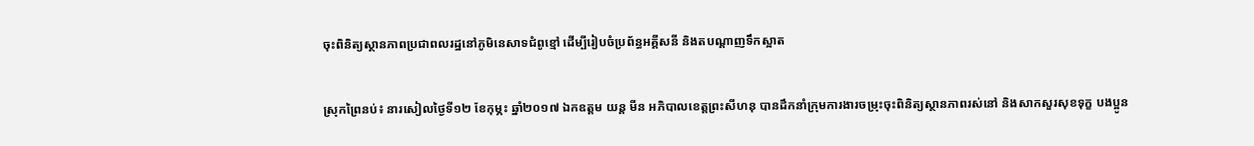ចុះពិនិត្យស្ថានភាពប្រជាពលរដ្ឋនៅភូមិនេសាទជំពូខ្មៅ ដើម្បីរៀបចំប្រព័ន្ធអគ្គីសនី និងតបណ្តាញទឹកស្អាត

ស្រុកព្រៃនប់៖ នារសៀលថ្ងៃទី១២ ខែកុម្ភះ ឆ្នាំ២០១៧ ឯកឧត្តម យន្ត មីន អភិបាលខេត្តព្រះសីហនុ បានដឹកនាំក្រុមការងារចម្រុះចុះពិនិត្យស្ថានភាពរស់នៅ និងសាកសួរសុខទុក្ខ បងប្អូន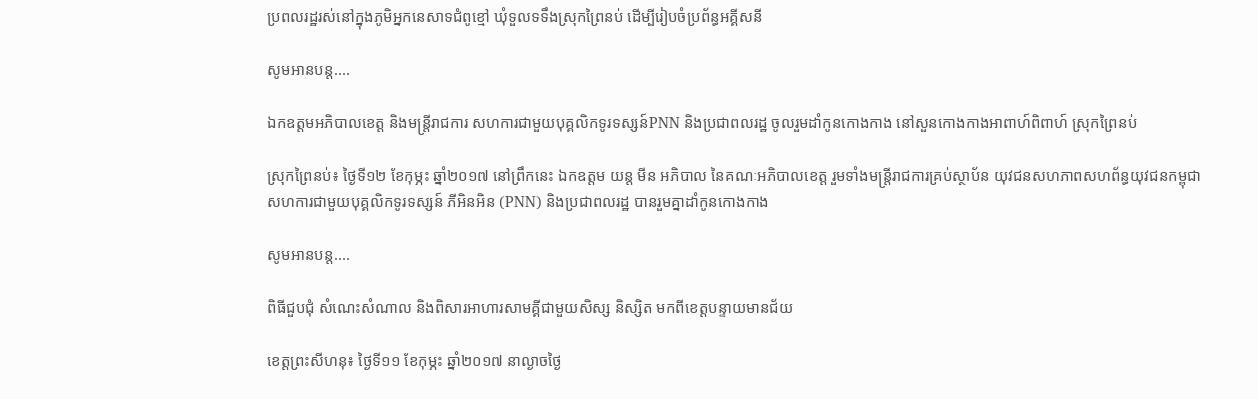ប្រពលរដ្ឋរស់នៅក្នុងភូមិអ្នកនេសាទជំពូខ្មៅ ឃុំទួលទទឹងស្រុកព្រៃនប់ ដើម្បីរៀបចំប្រព័ន្ធអគ្គីសនី

សូមអានបន្ត....

ឯកឧត្តមអភិបាលខេត្ត និងមន្រ្តីរាជការ សហការជាមួយបុគ្គលិកទូរទស្សន៍PNN និងប្រជាពលរដ្ឋ ចូលរួមដាំកូនកោងកាង នៅសួនកោងកាងអាពាហ៍ពិពាហ៍ ស្រុកព្រៃនប់

ស្រុកព្រៃនប់៖ ថ្ងៃទី១២ ខែកុម្ភះ ឆ្នាំ២០១៧ នៅព្រឹកនេះ ឯកឧត្តម យន្ត មីន អភិបាល នៃគណៈអភិបាលខេត្ត រួមទាំងមន្ត្រីរាជការគ្រប់ស្ថាប័ន យុវជនសហភាពសហព័ន្ធយុវជនកម្ពុជា សហការជាមួយបុគ្គលិកទូរទស្សន៍ ភីអិនអិន (PNN) និងប្រជាពលរដ្ឋ បានរួមគ្នាដាំកូនកោងកាង

សូមអានបន្ត....

ពិធីជួបជុំ សំណេះសំណាល និងពិសារអាហារសាមគ្គីជាមួយសិស្ស និស្សិត មកពីខេត្តបន្ទាយមានជ័យ

ខេត្តព្រះសីហនុ៖ ថ្ងៃទី១១ ខែកុម្ភះ ឆ្នាំ២០១៧ នាល្ងាចថ្ងៃ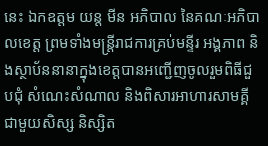នេះ ឯកឧត្តម យន្ត មីន អភិបាល នៃគណៈអភិបាលខេត្ត ព្រមទាំងមន្រ្តីរាជការគ្រប់មន្ទីរ អង្គភាព និងស្ថាប័ននានាក្នុងខេត្តបានអញ្ជើញចូលរួមពិធីជួបជុំ សំណេះសំណាល និងពិសារអាហារសាមគ្គីជាមួយសិស្ស និស្សិត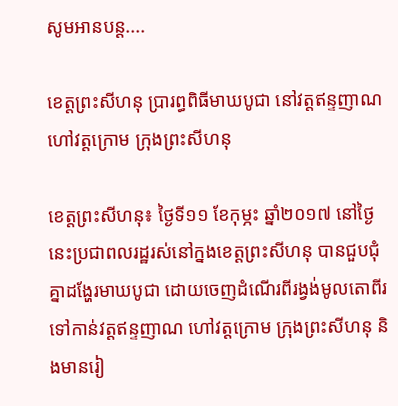សូមអានបន្ត....

ខេត្តព្រះសីហនុ ប្រារព្ធពិធីមាឃបូជា នៅវត្តឥន្ទញាណ ហៅវត្តក្រោម ក្រុងព្រះសីហនុ

ខេត្តព្រះសីហនុ៖ ថ្ងៃទី១១ ខែកុម្ភះ ឆ្នាំ២០១៧ នៅថ្ងៃនេះប្រជាពលរដ្ឋរស់នៅក្នងខេត្តព្រះសីហនុ បានជួបជុំគ្នាដង្ហែរមាឃបូជា ដោយចេញដំណើរពីរង្វង់មូលតោពីរទៅកាន់វត្តឥន្ទញាណ ហៅវត្តក្រោម ក្រុងព្រះសីហនុ និងមានរៀ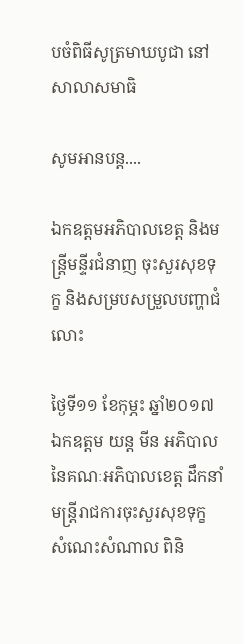បចំពិធីសូត្រមាឃបូជា នៅសាលាសមាធិ

សូមអានបន្ត....

ឯកឧត្តមអភិបាលខេត្ត និងមន្រ្តីមន្ទីរជំនាញ ចុះសួរសុខទុក្ខ និងសម្របសម្រួលបញ្ហាជំលោះ

ថ្ងៃទី១១ ខែកុម្ភះ ឆ្នាំ២០១៧ ឯកឧត្តម យន្ត មីន អភិបាលនៃគណៈអភិបាលខេត្ត ដឹកនាំមន្ត្រីរាជការចុះសួរសុខទុក្ខ សំណេះសំណាល ពិនិ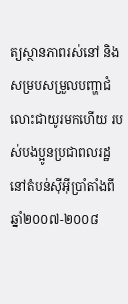ត្យស្ថានភាពរស់នៅ និងសម្របសម្រួលបញ្ហាជំលោះជាយូរមកហើយ របស់បងប្អូនប្រជាពលរដ្ឋនៅតំបន់ស៊ីអ៊ីប្រាំតាំងពីឆ្នាំ២០០៧-២០០៨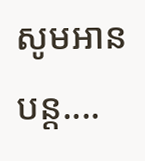សូមអានបន្ត....